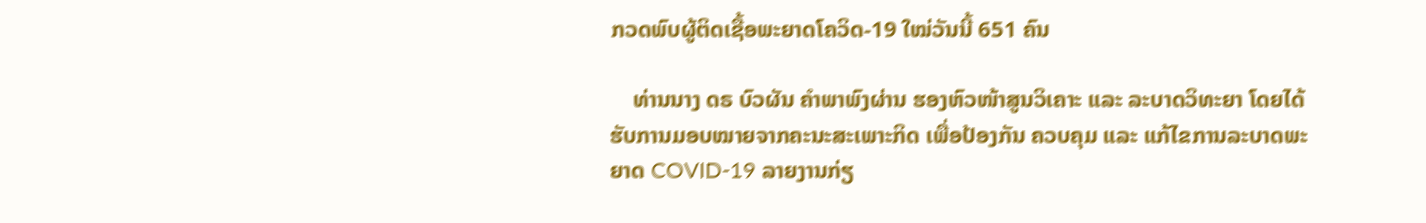ກວດພົບຜູ້ຕິດເຊື້ອພະຍາດໂຄວິດ-19 ໃໝ່ວັນນີ້ 651 ຄົນ

    ທ່ານນາງ ດຣ ບົວຜັນ ຄຳພາພົງຜ່ານ ຮອງຫົວໜ້າສູນວິເຄາະ ແລະ ລະບາດວິທະຍາ ໂດຍໄດ້ຮັບການມອບໝາຍຈາກຄະນະສະເພາະກິດ ເພື່ອປ້ອງກັນ ຄວບຄຸມ ແລະ ແກ້ໄຂການລະບາດພະຍາດ COVID-19 ລາຍງານກ່ຽ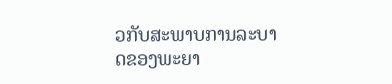ວກັບສະພາບການລະບາດຂອງພະຍາ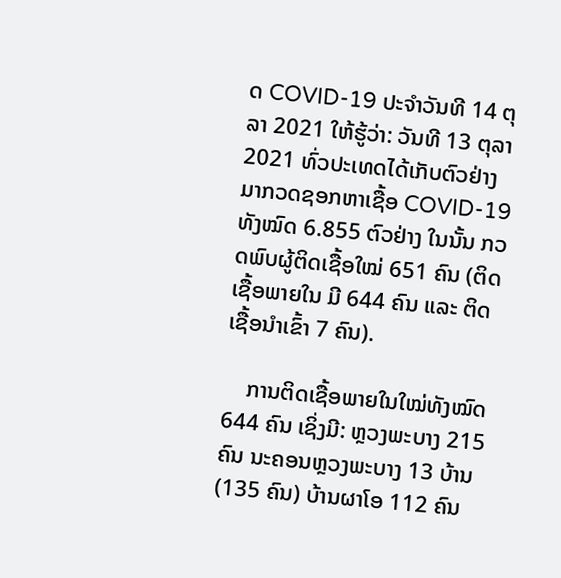ດ COVID-19 ປະຈໍາວັນທີ 14 ຕຸລາ 2021 ໃຫ້ຮູ້ວ່າ: ວັນທີ 13 ຕຸລາ 2021 ທົ່ວປະເທດໄດ້ເກັບຕົວຢ່າງມາກວດຊອກຫາເຊື້ອ COVID-19 ທັງໝົດ 6.855 ຕົວຢ່າງ ໃນນັ້ນ ກວດພົບຜູ້ຕິດເຊື້ອໃໝ່ 651 ຄົນ (ຕິດເຊື້ອພາຍໃນ ມີ 644 ຄົນ ແລະ ຕິດເຊື້ອນໍາເຂົ້າ 7 ຄົນ).

    ການຕິດເຊື້ອພາຍໃນໃໝ່ທັງໝົດ 644 ຄົນ ເຊິ່ງມີ: ຫຼວງພະບາງ 215 ຄົນ ນະຄອນຫຼວງພະບາງ 13 ບ້ານ (135 ຄົນ) ບ້ານຜາໂອ 112 ຄົນ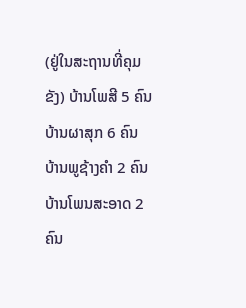(ຢູ່ໃນສະຖານທີ່ຄຸມຂັງ) ບ້ານໂພສີ 5 ຄົນ ບ້ານຜາສຸກ 6 ຄົນ ບ້ານພູຊ້າງຄໍາ 2 ຄົນ ບ້ານໂພນສະອາດ 2 ຄົນ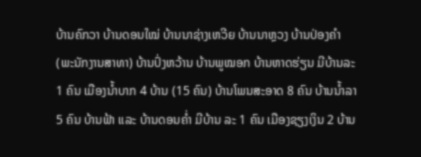ບ້ານຄົກວາ ບ້ານດອນໃໝ່ ບ້ານນາຊ່າງເຫວີຍ ບ້ານນາຫຼວງ ບ້ານປ່ອງຄໍາ (ພະນັກງານສາທາ) ບ້ານປົ່ງຫວ້ານ ບ້ານພູໝອກ ບ້ານຫາດຮ່ຽນ ມີບ້ານລະ 1 ຄົນ ເມືອງນໍ້າບາກ 4 ບ້ານ (15 ຄົນ) ບ້ານໂພນສະອາດ 8 ຄົນ ບ້ານນໍ້າລາ 5 ຄົນ ບ້ານຟ້າ ແລະ ບ້ານດອນຄ່ຳ ມີບ້ານ ລະ 1 ຄົນ ເມືອງຊຽງເງິນ 2 ບ້ານ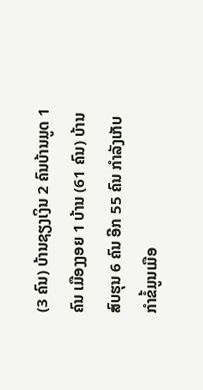(3 ຄົນ) ບ້ານຊຽງເງິນ 2 ຄົນບ້ານມູດ 1 ຄົນ ເມືອງງອຍ 1 ບ້ານ (61 ຄົນ) ບ້ານສົບຮຸນ 6 ຄົນ ອີກ 55 ຄົນ ກຳລັງເກັບກຳຂໍ້ມູນເມືອ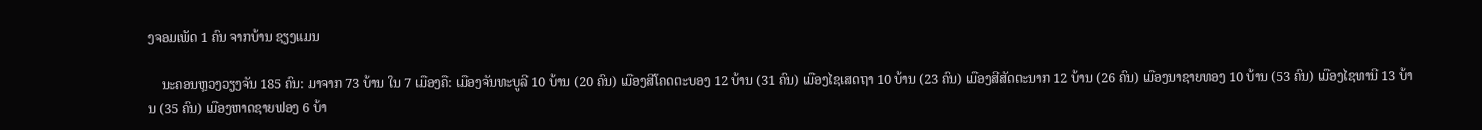ງຈອມເພັດ 1 ຄົນ ຈາກບ້ານ ຊຽງແມນ

    ນະຄອນຫຼວງວຽງຈັນ 185 ຄົນ: ມາຈາກ 73 ບ້ານ ໃນ 7 ເມືອງຄື: ເມືອງຈັນທະບູລີ 10 ບ້ານ (20 ຄົນ) ເມືອງສີໂຄດຕະບອງ 12 ບ້ານ (31 ຄົນ) ເມືອງໄຊເສດຖາ 10 ບ້ານ (23 ຄົນ) ເມືອງສີສັດຕະນາກ 12 ບ້ານ (26 ຄົນ) ເມືອງນາຊາຍທອງ 10 ບ້ານ (53 ຄົນ) ເມືອງໄຊທານີ 13 ບ້ານ (35 ຄົນ) ເມືອງຫາດຊາຍຟອງ 6 ບ້າ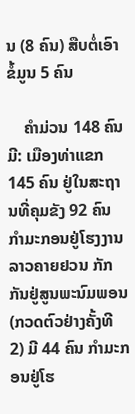ນ (8 ຄົນ) ສືບຕໍ່ເອົາຂໍ້ມູນ 5 ຄົນ

    ຄໍາມ່ວນ 148 ຄົນ ມີ: ເມືອງທ່າແຂກ 145 ຄົນ ຢູ່ໃນສະຖານທີ່ຄຸມຂັງ 92 ຄົນ ກໍາມະກອນຢູ່ໂຮງງານລາວຄາຍຢວນ ກັກກັນຢູ່ສູນພະນົມພອນ (ກວດຕົວຢ່າງຄັ້ງທີ 2) ມີ 44 ຄົນ ກໍາມະກອນຢູ່ໂຮ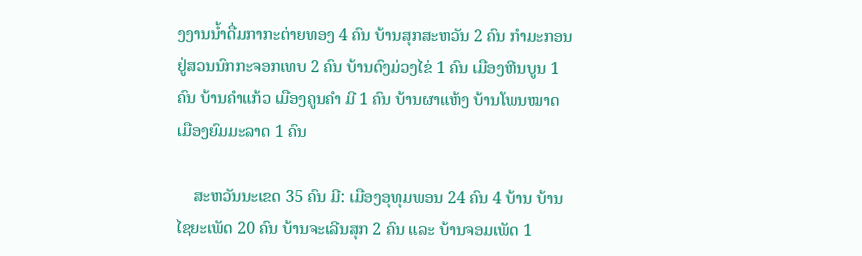ງງານນໍ້າດື່ມກາກະຕ່າຍທອງ 4 ຄົນ ບ້ານສຸກສະຫວັນ 2 ຄົນ ກໍາມະກອນຢູ່ສວນນົກກະຈອກເທບ 2 ຄົນ ບ້ານດົງມ່ວງໄຂ່ 1 ຄົນ ເມືອງຫີນບູນ 1 ຄົນ ບ້ານຄໍາແກ້ວ ເມືອງຄູນຄໍາ ມີ 1 ຄົນ ບ້ານຜາແຫ້ງ ບ້ານໂພນໝາດ ເມືອງຍົມມະລາດ 1 ຄົນ

    ສະຫວັນນະເຂດ 35 ຄົນ ມີ: ເມືອງອຸທຸມພອນ 24 ຄົນ 4 ບ້ານ ບ້ານໄຊຍະເພັດ 20 ຄົນ ບ້ານຈະເລີນສຸກ 2 ຄົນ ແລະ ບ້ານຈອມເພັດ 1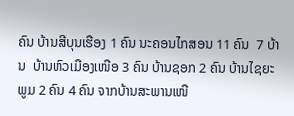ຄົນ ບ້ານສີບຸນເຮືອງ 1 ຄົນ ນະຄອນໄກສອນ 11 ຄົນ  7 ບ້ານ  ບ້ານຫົວເມືອງເໜືອ 3 ຄົນ ບ້ານຊອກ 2 ຄົນ ບ້ານໄຊຍະພູມ 2 ຄົນ 4 ຄົນ ຈາກບ້ານສະພານເໜື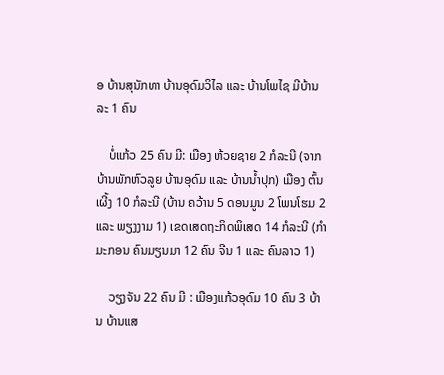ອ ບ້ານສຸນັກທາ ບ້ານອຸດົມວິໄລ ແລະ ບ້ານໂພໄຊ ມີບ້ານລະ 1 ຄົນ

    ບໍ່ແກ້ວ 25 ຄົນ ມີ: ເມືອງ ຫ້ວຍຊາຍ 2 ກໍລະນີ (ຈາກບ້ານພັກຫົວລູຍ ບ້ານອຸດົມ ແລະ ບ້ານນໍ້າປຸກ) ເມືອງ ຕົ້ນເຜີ້ງ 10 ກໍລະນີ (ບ້ານ ຄວ້ານ 5 ດອນມູນ 2 ໂພນໂຮມ 2 ແລະ ພຽງງາມ 1) ເຂດເສດຖະກິດພິເສດ 14 ກໍລະນີ (ກຳມະກອນ ຄົນມຽນມາ 12 ຄົນ ຈີນ 1 ແລະ ຄົນລາວ 1)

    ວຽງຈັນ 22 ຄົນ ມີ : ເມືອງແກ້ວອຸດົມ 10 ຄົນ 3 ບ້ານ ບ້ານແສ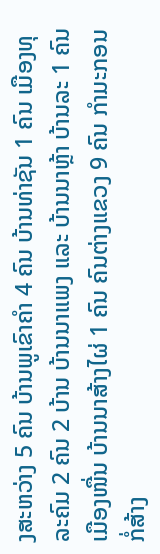ງສະຫວ່າງ 5 ຄົນ ບ້ານພູເຂົາຄໍາ 4 ຄົນ ບ້ານທ່າຊັນ 1 ຄົນ ເມືອງທຸລະຄົມ 2 ຄົນ 2 ບ້ານ ບ້ານນາແພງ ແລະ ບ້ານນາຫຼ້າ ບ້ານລະ 1 ຄົນ ເມືອງໜື່ນ ບ້ານນາສ້າງໄຜ່ 1 ຄົນ ຄົນຕ່າງແຂວງ 9 ຄົນ ກໍາມະກອນກໍ່ສ້າງ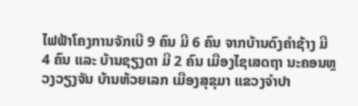ໄຟຟ້າໂຄງການຈັກເບີ 9 ຄົນ ມີ 6 ຄົນ ຈາກບ້ານດົງຄໍາຊ້າງ ມີ 4 ຄົນ ແລະ ບ້ານຊຽງດາ ມີ 2 ຄົນ ເມືອງໄຊເສດຖາ ນະຄອນຫຼວງວຽງຈັນ ບ້ານຫ້ວຍເລກ ເມືອງສຸຂຸມາ ແຂວງຈໍາປາ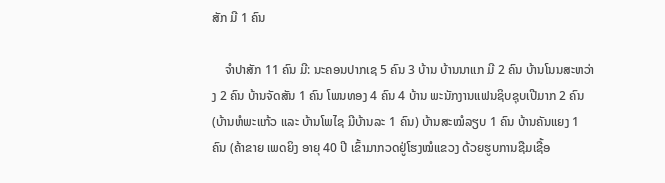ສັກ ມີ 1 ຄົນ

    ຈໍາປາສັກ 11 ຄົນ ມີ: ນະຄອນປາກເຊ 5 ຄົນ 3 ບ້ານ ບ້ານນາແກ ມີ 2 ຄົນ ບ້ານໂນນສະຫວ່າງ 2 ຄົນ ບ້ານຈັດສັນ 1 ຄົນ ໂພນທອງ 4 ຄົນ 4 ບ້ານ ພະນັກງານແຟນຊິບຊຸບເປີມາກ 2 ຄົນ (ບ້ານຫໍພະແກ້ວ ແລະ ບ້ານໂພໄຊ ມີບ້ານລະ 1 ຄົນ) ບ້ານສະໝໍລຽບ 1 ຄົນ ບ້ານຄັນແຍງ 1 ຄົນ (ຄ້າຂາຍ ເພດຍິງ ອາຍຸ 40 ປີ ເຂົ້າມາກວດຢູ່ໂຮງໝໍແຂວງ ດ້ວຍຮູບການຊືມເຊື້ອ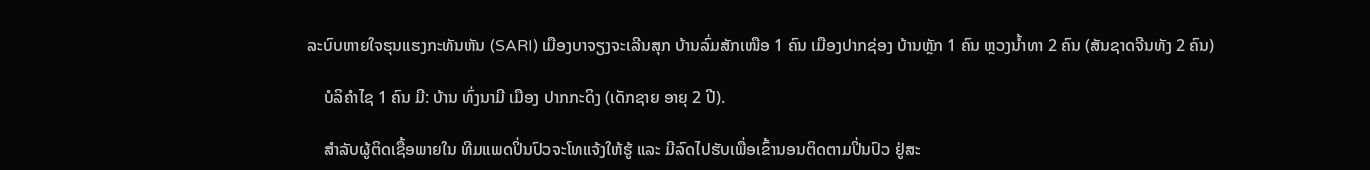ລະບົບຫາຍໃຈຮຸນແຮງກະທັນຫັນ (SARI) ເມືອງບາຈຽງຈະເລີນສຸກ ບ້ານລົ່ມສັກເໜືອ 1 ຄົນ ເມືອງປາກຊ່ອງ ບ້ານຫຼັກ 1 ຄົນ ຫຼວງນໍ້າທາ 2 ຄົນ (ສັນຊາດຈີນທັງ 2 ຄົນ)

    ບໍລິຄໍາໄຊ 1 ຄົນ ມີ: ບ້ານ ທົ່ງນາມີ ເມືອງ ປາກກະດິງ (ເດັກຊາຍ ອາຍຸ 2 ປີ).

    ສໍາລັບຜູ້ຕິດເຊື້ອພາຍໃນ ທີມແພດປິ່ນປົວຈະໂທແຈ້ງໃຫ້ຮູ້ ແລະ ມີລົດໄປຮັບເພື່ອເຂົ້ານອນຕິດຕາມປິ່ນປົວ ຢູ່ສະ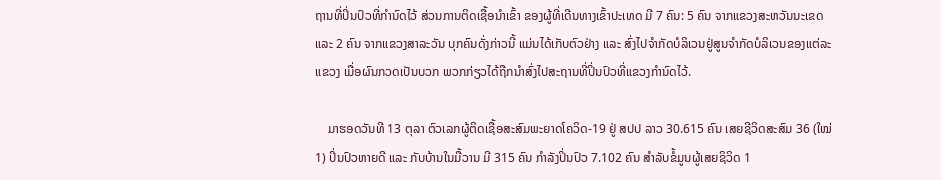ຖານທີ່ປິ່ນປົວທີ່ກໍານົດໄວ້ ສ່ວນການຕິດເຊື້ອນໍາເຂົ້າ ຂອງຜູ້ທີ່ເດີນທາງເຂົ້າປະເທດ ມີ 7 ຄົນ: 5 ຄົນ ຈາກແຂວງສະຫວັນນະເຂດ ແລະ 2 ຄົນ ຈາກແຂວງສາລະວັນ ບຸກຄົນດັ່ງກ່າວນີ້ ແມ່ນໄດ້ເກັບຕົວຢ່າງ ແລະ ສົ່ງໄປຈໍາກັດບໍລິເວນຢູ່ສູນຈໍາກັດບໍລິເວນຂອງແຕ່ລະແຂວງ ເມື່ອຜົນກວດເປັນບວກ ພວກກ່ຽວໄດ້ຖືກນຳສົ່ງໄປສະຖານທີ່ປິ່ນປົວທີ່ແຂວງກໍານົດໄວ້.

    ມາຮອດວັນທີ 13 ຕຸລາ ຕົວເລກຜູ້ຕິດເຊື້ອສະສົມພະຍາດໂຄວິດ-19 ຢູ່ ສປປ ລາວ 30.615 ຄົນ ເສຍຊີວິດສະສົມ 36 (ໃໝ່ 1) ປິ່ນປົວຫາຍດີ ແລະ ກັບບ້ານໃນມື້ວານ ມີ 315 ຄົນ ກໍາລັງປິ່ນປົວ 7.102 ຄົນ ສໍາລັບຂໍ້ມູນຜູ້ເສຍຊິວິດ 1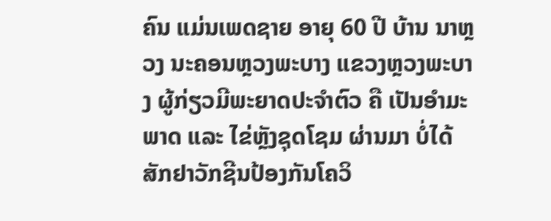ຄົນ ແມ່ນເພດຊາຍ ອາຍຸ 60 ປີ ບ້ານ ນາຫຼວງ ນະຄອນຫຼວງພະບາງ ແຂວງຫຼວງພະບາງ ຜູ້ກ່ຽວມີພະຍາດປະຈໍາຕົວ ຄື ເປັນອໍາມະພາດ ແລະ ໄຂ່ຫຼັງຊຸດໂຊມ ຜ່ານມາ ບໍ່ໄດ້ສັກຢາວັກຊີນປ້ອງກັນໂຄວິ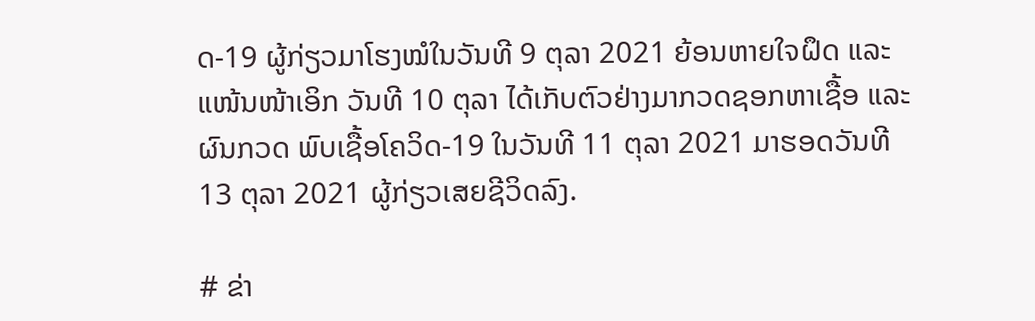ດ-19 ຜູ້ກ່ຽວມາໂຮງໝໍໃນວັນທີ 9 ຕຸລາ 2021 ຍ້ອນຫາຍໃຈຝຶດ ແລະ ແໜ້ນໜ້າເອິກ ວັນທີ 10 ຕຸລາ ໄດ້ເກັບຕົວຢ່າງມາກວດຊອກຫາເຊື້ອ ແລະ ຜົນກວດ ພົບເຊື້ອໂຄວິດ-19 ໃນວັນທີ 11 ຕຸລາ 2021 ມາຮອດວັນທີ 13 ຕຸລາ 2021 ຜູ້ກ່ຽວເສຍຊີວິດລົງ.

# ຂ່າ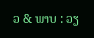ວ & ພາບ : ວຽ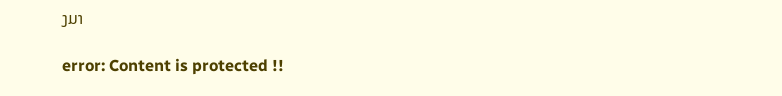ງມາ

error: Content is protected !!